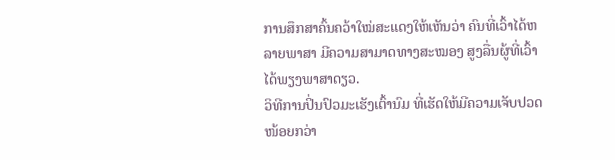ການສຶກສາຄົ້ນຄວ້າໃໝ່ສະແດງໃຫ້ເຫັນວ່າ ຄົນທີ່ເວົ້າໄດ້ຫລາຍພາສາ ມີຄວາມສາມາດທາງສະໝອງ ສູງລື່ນຜູ້ທີ່ເວົ້າໄດ້ພຽງພາສາດຽວ.
ວິທີການປິ່ນປົວມະເຮັງເຕົ້ານົມ ທີ່ເຮັດໃຫ້ມີຄວາມເຈັບປວດໜ້ອຍກວ່າ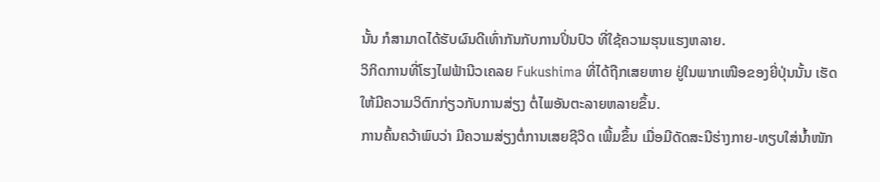ນັ້ນ ກໍສາມາດໄດ້ຮັບຜົນດີເທົ່າກັນກັບການປິ່ນປົວ ທີ່ໃຊ້ຄວາມຮຸນແຮງຫລາຍ.
ວິກິດການທີ່ໂຮງໄຟຟ້ານີວເຄລຍ Fukushima ທີ່ໄດ້ຖືກເສຍຫາຍ ຢູ່ໃນພາກເໜືອຂອງຍີ່ປຸ່ນນັ້ນ ເຮັດໃຫ້ມີຄວາມວິຕົກກ່ຽວກັບການສ່ຽງ ຕໍ່ໄພອັນຕະລາຍຫລາຍຂຶ້ນ.
ການຄົ້ນຄວ້າພົບວ່າ ມີຄວາມສ່ຽງຕໍ່ການເສຍຊີວິດ ເພີ້ມຂຶ້ນ ເມື່ອມີດັດສະນີຮ່າງກາຍ-ທຽບໃສ່ນໍ້າໜັກ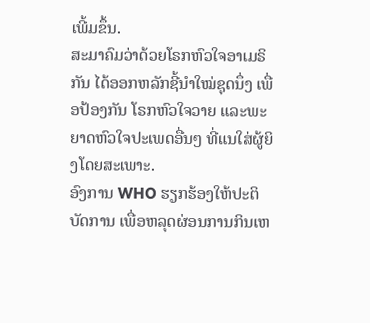ເພີ້ມຂຶ້ນ.
ສະມາຄົມວ່າດ້ວຍໂຣກຫົວໃຈອາເມຣິກັນ ໄດ້ອອກຫລັກຊີ້ນໍາໃໝ່ຊຸດນຶ່ງ ເພື່ອປ້ອງກັນ ໂຣກຫົວໃຈວາຍ ແລະພະຍາດຫົວໃຈປະເພດອື່ນໆ ທີ່ແນໃສ່ຜູ້ຍິງໂດຍສະເພາະ.
ອົງການ WHO ຮຽກຮ້ອງໃຫ້ປະຕິບັດການ ເພື່ອຫລຸດຜ່ອນການກິນເຫ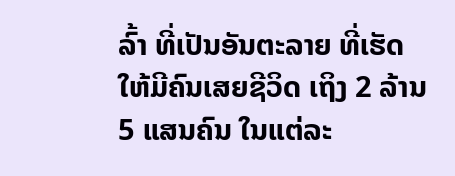ລົ້າ ທີ່ເປັນອັນຕະລາຍ ທີ່ເຮັດໃຫ້ມີຄົນເສຍຊີວິດ ເຖິງ 2 ລ້ານ 5 ແສນຄົນ ໃນແຕ່ລະ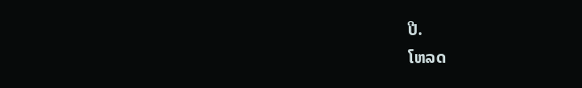ປີ.
ໂຫລດ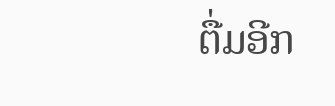ຕື່ມອີກ